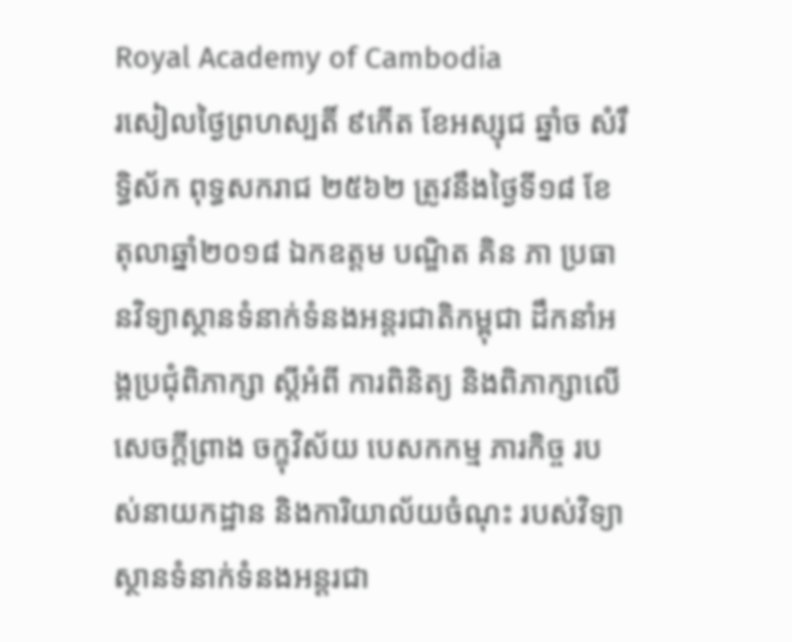Royal Academy of Cambodia
រសៀលថ្ងៃព្រហស្បតិ៍ ៩កើត ខែអស្សុជ ឆ្នាំច សំរឹទ្ធិស័ក ពុទ្ធសករាជ ២៥៦២ ត្រូវនឹងថ្ងៃទី១៨ ខែតុលាឆ្នាំ២០១៨ ឯកឧត្តម បណ្ឌិត គិន ភា ប្រធានវិទ្យាស្ថានទំនាក់ទំនងអន្តរជាតិកម្ពុជា ដឹកនាំអង្គប្រជុំពិភាក្សា ស្តីអំពី ការពិនិត្យ និងពិភាក្សាលើសេចក្តីព្រាង ចក្ខុវិស័យ បេសកកម្ម ភារកិច្ច របស់នាយកដ្ឋាន និងការិយាល័យចំណុះ របស់វិទ្យាស្ថានទំនាក់ទំនងអន្តរជា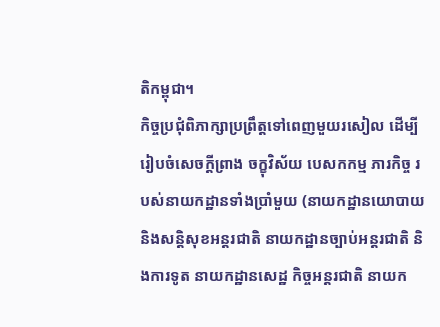តិកម្ពុជា។
កិច្ចប្រជុំពិភាក្សាប្រព្រឹត្តទៅពេញមួយរសៀល ដើម្បីរៀបចំសេចក្តីព្រាង ចក្ខុវិស័យ បេសកកម្ម ភារកិច្ច របស់នាយកដ្ឋានទាំងប្រាំមួយ (នាយកដ្ឋានយោបាយនិងសន្តិសុខអន្តរជាតិ នាយកដ្ឋានច្បាប់អន្តរជាតិ និងការទូត នាយកដ្ឋានសេដ្ឋ កិច្ចអន្តរជាតិ នាយក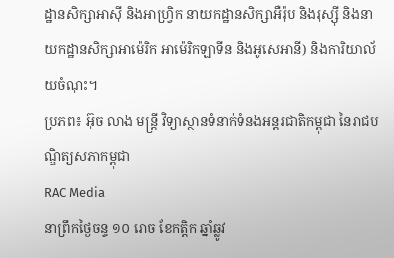ដ្ឋានសិក្សាអាស៊ី និងអាហ្វ្រិក នាយកដ្ឋានសិក្សាអឺរ៉ុប និងរុស្ស៊ី និងនាយកដ្ឋានសិក្សាអាម៉េរិក អាម៉េរិកឡាទីន និងអូសេអានី) និងការិយាល័យចំណុះ។
ប្រភព៖ អ៊ុច លាង មន្ត្រី វិទ្យាស្ថានទំនាក់ទំនងអន្តរជាតិកម្ពុជា នៃរាជបណ្ឌិត្យសភាកម្ពុជា
RAC Media
នាព្រឹកថ្ងៃចន្ទ ១០ រោច ខែកត្តិក ឆ្នាំឆ្លូវ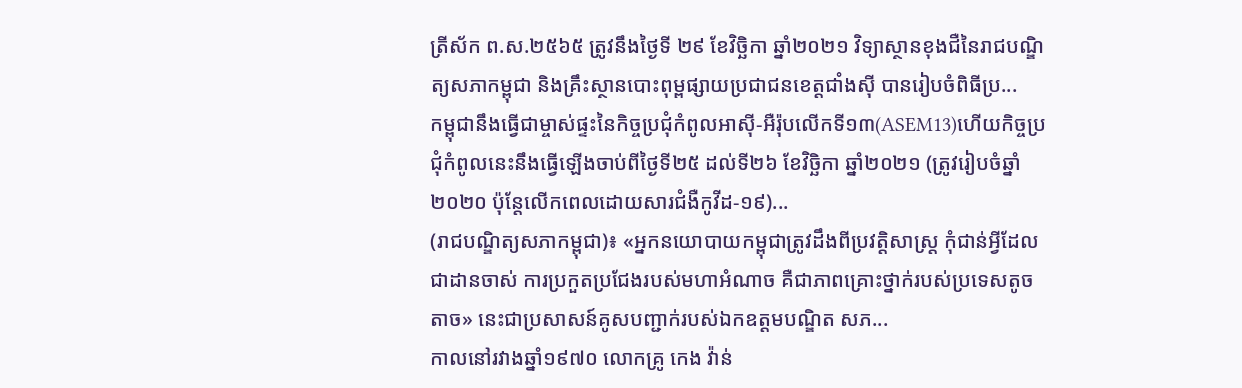ត្រីស័ក ព.ស.២៥៦៥ ត្រូវនឹងថ្ងៃទី ២៩ ខែវិច្ឆិកា ឆ្នាំ២០២១ វិទ្យាស្ថានខុងជឺនៃរាជបណ្ឌិត្យសភាកម្ពុជា និងគ្រឹះស្ថានបោះពុម្ពផ្សាយប្រជាជនខេត្តជាំងស៊ី បានរៀបចំពិធីប្រ...
កម្ពុជានឹងធ្វើជាម្ចាស់ផ្ទះនៃកិច្ចប្រជុំកំពូលអាស៊ី-អឺរ៉ុបលើកទី១៣(ASEM13)ហើយកិច្ចប្រជុំកំពូលនេះនឹងធ្វើឡើងចាប់ពីថ្ងៃទី២៥ ដល់ទី២៦ ខែវិច្ឆិកា ឆ្នាំ២០២១ (ត្រូវរៀបចំឆ្នាំ២០២០ ប៉ុន្តែលើកពេលដោយសារជំងឺកូវីដ-១៩)...
(រាជបណ្ឌិត្យសភាកម្ពុជា)៖ «អ្នកនយោបាយកម្ពុជាត្រូវដឹងពីប្រវត្តិសាស្ត្រ កុំជាន់អ្វីដែលជាដានចាស់ ការប្រកួតប្រជែងរបស់មហាអំណាច គឺជាភាពគ្រោះថ្នាក់របស់ប្រទេសតូចតាច» នេះជាប្រសាសន៍គូសបញ្ជាក់របស់ឯកឧត្ដមបណ្ឌិត សភ...
កាលនៅរវាងឆ្នាំ១៩៧០ លោកគ្រូ កេង វ៉ាន់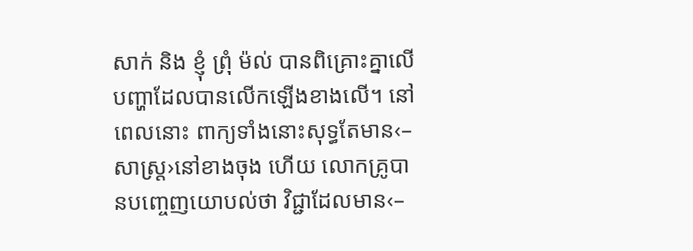សាក់ និង ខ្ញុំ ព្រុំ ម៉ល់ បានពិគ្រោះគ្នាលើបញ្ហាដែលបានលើកឡើងខាងលើ។ នៅពេលនោះ ពាក្យទាំងនោះសុទ្ធតែមាន‹–សាស្ត្រ›នៅខាងចុង ហើយ លោកគ្រូបានបញ្ចេញយោបល់ថា វិជ្ជាដែលមាន‹–